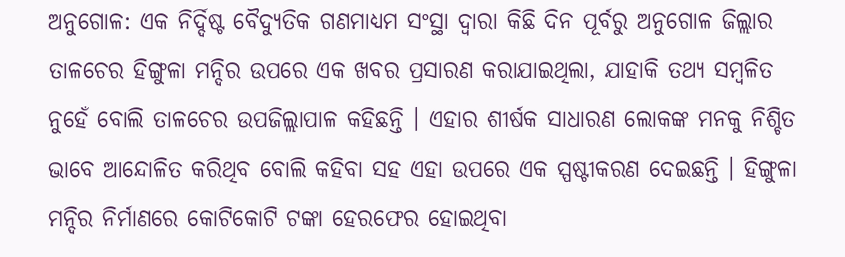ଅନୁଗୋଳ: ଏକ ନିର୍ଦ୍ଦିଷ୍ଟ ବୈଦ୍ୟୁତିକ ଗଣମାଧ୍ୟମ ସଂସ୍ଥା ଦ୍ୱାରା କିଛି ଦିନ ପୂର୍ବରୁ ଅନୁଗୋଳ ଜିଲ୍ଲାର ତାଳଚେର ହିଙ୍ଗୁଳା ମନ୍ଦିର ଉପରେ ଏକ ଖବର ପ୍ରସାରଣ କରାଯାଇଥିଲା, ଯାହାକି ତଥ୍ୟ ସମ୍ବଳିତ ନୁହେଁ ବୋଲି ତାଳଚେର ଉପଜିଲ୍ଲାପାଳ କହିଛନ୍ତି । ଏହାର ଶୀର୍ଷକ ସାଧାରଣ ଲୋକଙ୍କ ମନକୁ ନିଶ୍ଚିତ ଭାବେ ଆନ୍ଦୋଳିତ କରିଥିବ ବୋଲି କହିବା ସହ ଏହା ଉପରେ ଏକ ସ୍ପଷ୍ଟୀକରଣ ଦେଇଛନ୍ତି । ହିଙ୍ଗୁଳା ମନ୍ଦିର ନିର୍ମାଣରେ କୋଟିକୋଟି ଟଙ୍କା ହେରଫେର ହୋଇଥିବା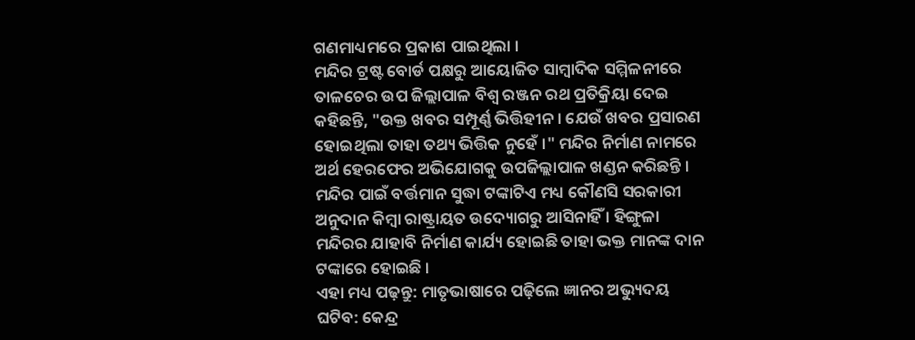ଗଣମାଧ୍ୟମରେ ପ୍ରକାଶ ପାଇଥିଲା ।
ମନ୍ଦିର ଟ୍ରଷ୍ଟ ବୋର୍ଡ ପକ୍ଷରୁ ଆୟୋଜିତ ସାମ୍ବାଦିକ ସମ୍ମିଳନୀରେ ତାଳଚେର ଉପ ଜିଲ୍ଲାପାଳ ବିଶ୍ୱ ରଞ୍ଜନ ରଥ ପ୍ରତିକ୍ରିୟା ଦେଇ କହିଛନ୍ତି, "ଉକ୍ତ ଖବର ସମ୍ପୂର୍ଣ୍ଣ ଭିତ୍ତିହୀନ । ଯେଉଁ ଖବର ପ୍ରସାରଣ ହୋଇଥିଲା ତାହା ତଥ୍ୟ ଭିତ୍ତିକ ନୁହେଁ ।" ମନ୍ଦିର ନିର୍ମାଣ ନାମରେ ଅର୍ଥ ହେରଫେର ଅଭିଯୋଗକୁ ଉପଜିଲ୍ଲାପାଳ ଖଣ୍ଡନ କରିଛନ୍ତି । ମନ୍ଦିର ପାଇଁ ବର୍ତ୍ତମାନ ସୁଦ୍ଧା ଟଙ୍କାଟିଏ ମଧ୍ୟ କୌଣସି ସରକାରୀ ଅନୁଦାନ କିମ୍ବା ରାଷ୍ଟ୍ରାୟତ ଉଦ୍ୟୋଗରୁ ଆସିନାହିଁ । ହିଙ୍ଗୁଳା ମନ୍ଦିରର ଯାହାବି ନିର୍ମାଣ କାର୍ଯ୍ୟ ହୋଇଛି ତାହା ଭକ୍ତ ମାନଙ୍କ ଦାନ ଟଙ୍କାରେ ହୋଇଛି ।
ଏହା ମଧ୍ୟ ପଢ଼ନ୍ତୁ: ମାତୃଭାଷାରେ ପଢ଼ିଲେ ଜ୍ଞାନର ଅଭ୍ୟୁଦୟ ଘଟିବ: କେନ୍ଦ୍ର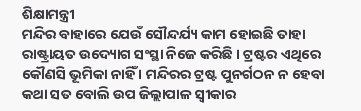ଶିକ୍ଷାମନ୍ତ୍ରୀ
ମନ୍ଦିର ବାହାରେ ଯେଉଁ ସୌନ୍ଦର୍ଯ୍ୟ କାମ ହୋଇଛି ତାହା ରାଷ୍ଟ୍ରାୟତ ଉଦ୍ୟୋଗ ସଂସ୍ଥା ନିଜେ କରିଛି । ଟ୍ରଷ୍ଟର ଏଥିରେ କୌଣସି ଭୂମିକା ନାହିଁ । ମନ୍ଦିରର ଟ୍ରଷ୍ଟ ପୁନର୍ଗଠନ ନ ହେବା କଥା ସତ ବୋଲି ଉପ ଜିଲ୍ଲାପାଳ ସ୍ୱୀକାର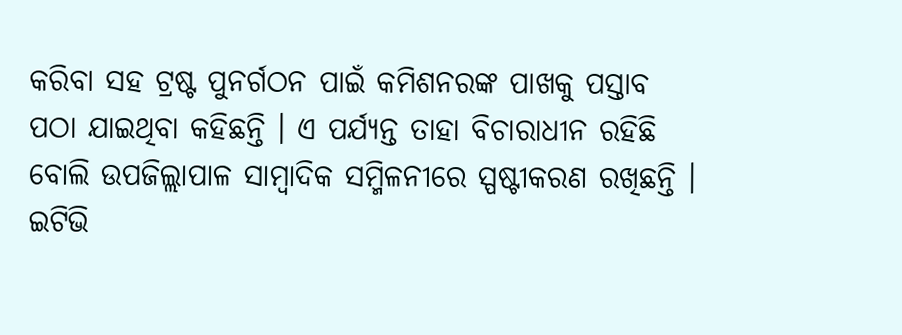କରିବା ସହ ଟ୍ରଷ୍ଟ ପୁନର୍ଗଠନ ପାଇଁ କମିଶନରଙ୍କ ପାଖକୁ ପସ୍ତାବ ପଠା ଯାଇଥିବା କହିଛନ୍ତି । ଏ ପର୍ଯ୍ୟନ୍ତ ତାହା ବିଚାରାଧୀନ ରହିଛି ବୋଲି ଉପଜିଲ୍ଲାପାଳ ସାମ୍ବାଦିକ ସମ୍ମିଳନୀରେ ସ୍ପଷ୍ଟୀକରଣ ରଖିଛନ୍ତି ।
ଇଟିଭି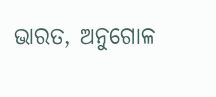ଭାରତ, ଅନୁଗୋଳ